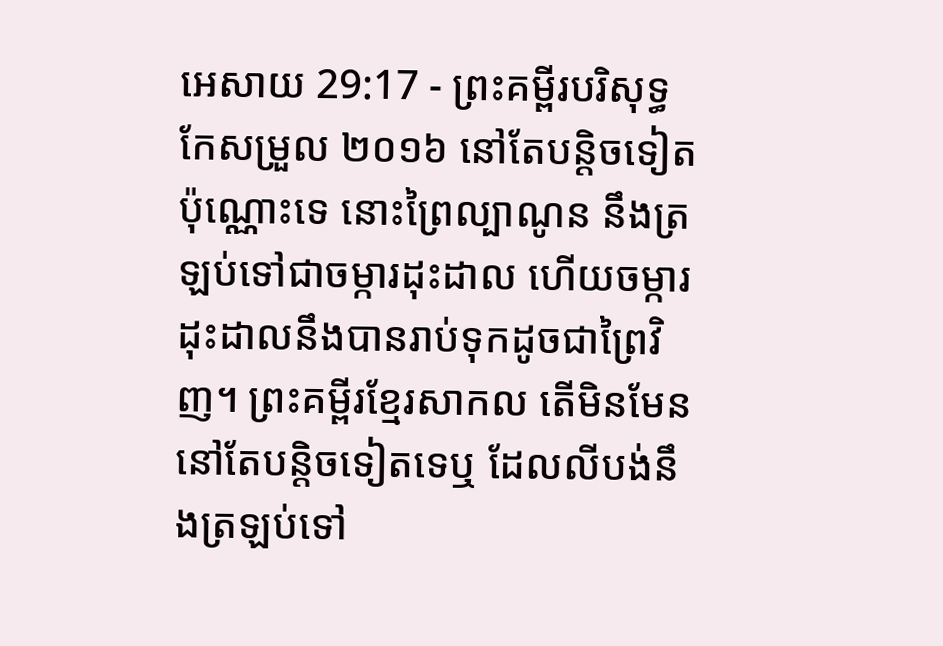អេសាយ 29:17 - ព្រះគម្ពីរបរិសុទ្ធកែសម្រួល ២០១៦ នៅតែបន្តិចទៀតប៉ុណ្ណោះទេ នោះព្រៃល្បាណូន នឹងត្រឡប់ទៅជាចម្ការដុះដាល ហើយចម្ការដុះដាលនឹងបានរាប់ទុកដូចជាព្រៃវិញ។ ព្រះគម្ពីរខ្មែរសាកល តើមិនមែននៅតែបន្តិចទៀតទេឬ ដែលលីបង់នឹងត្រឡប់ទៅ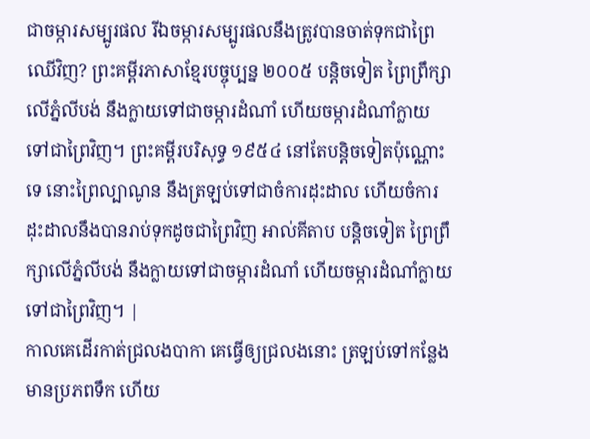ជាចម្ការសម្បូរផល រីឯចម្ការសម្បូរផលនឹងត្រូវបានចាត់ទុកជាព្រៃឈើវិញ? ព្រះគម្ពីរភាសាខ្មែរបច្ចុប្បន្ន ២០០៥ បន្តិចទៀត ព្រៃព្រឹក្សាលើភ្នំលីបង់ នឹងក្លាយទៅជាចម្ការដំណាំ ហើយចម្ការដំណាំក្លាយទៅជាព្រៃវិញ។ ព្រះគម្ពីរបរិសុទ្ធ ១៩៥៤ នៅតែបន្តិចទៀតប៉ុណ្ណោះទេ នោះព្រៃល្បាណូន នឹងត្រឡប់ទៅជាចំការដុះដាល ហើយចំការដុះដាលនឹងបានរាប់ទុកដូចជាព្រៃវិញ អាល់គីតាប បន្តិចទៀត ព្រៃព្រឹក្សាលើភ្នំលីបង់ នឹងក្លាយទៅជាចម្ការដំណាំ ហើយចម្ការដំណាំក្លាយទៅជាព្រៃវិញ។ |
កាលគេដើរកាត់ជ្រលងបាកា គេធ្វើឲ្យជ្រលងនោះ ត្រឡប់ទៅកន្លែងមានប្រភពទឹក ហើយ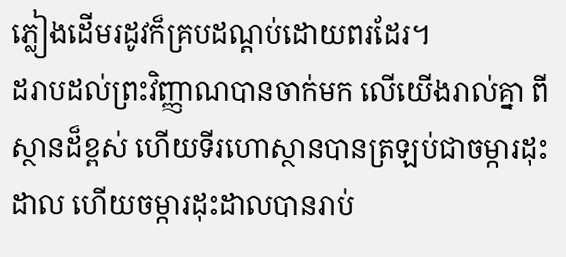ភ្លៀងដើមរដូវក៏គ្របដណ្ដប់ដោយពរដែរ។
ដរាបដល់ព្រះវិញ្ញាណបានចាក់មក លើយើងរាល់គ្នា ពីស្ថានដ៏ខ្ពស់ ហើយទីរហោស្ថានបានត្រឡប់ជាចម្ការដុះដាល ហើយចម្ការដុះដាលបានរាប់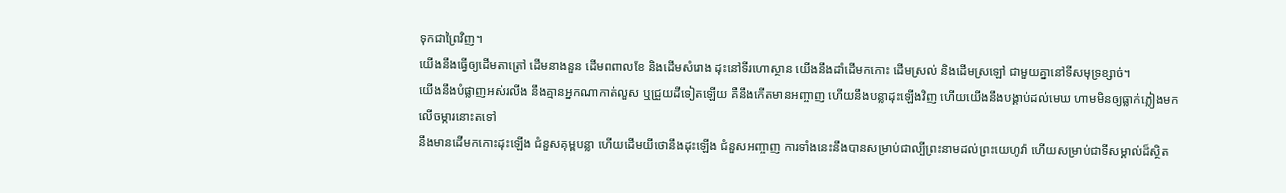ទុកជាព្រៃវិញ។
យើងនឹងធ្វើឲ្យដើមតាត្រៅ ដើមនាងនួន ដើមពពាលខែ និងដើមសំរោង ដុះនៅទីរហោស្ថាន យើងនឹងដាំដើមកកោះ ដើមស្រល់ និងដើមស្រឡៅ ជាមួយគ្នានៅទីសមុទ្រខ្សាច់។
យើងនឹងបំផ្លាញអស់រលីង នឹងគ្មានអ្នកណាកាត់លួស ឬជ្រួយដីទៀតឡើយ គឺនឹងកើតមានអញ្ចាញ ហើយនឹងបន្លាដុះឡើងវិញ ហើយយើងនឹងបង្គាប់ដល់មេឃ ហាមមិនឲ្យធ្លាក់ភ្លៀងមកលើចម្ការនោះតទៅ
នឹងមានដើមកកោះដុះឡើង ជំនួសគុម្ពបន្លា ហើយដើមយីថោនឹងដុះឡើង ជំនួសអញ្ចាញ ការទាំងនេះនឹងបានសម្រាប់ជាល្បីព្រះនាមដល់ព្រះយេហូវ៉ា ហើយសម្រាប់ជាទីសម្គាល់ដ៏ស្ថិត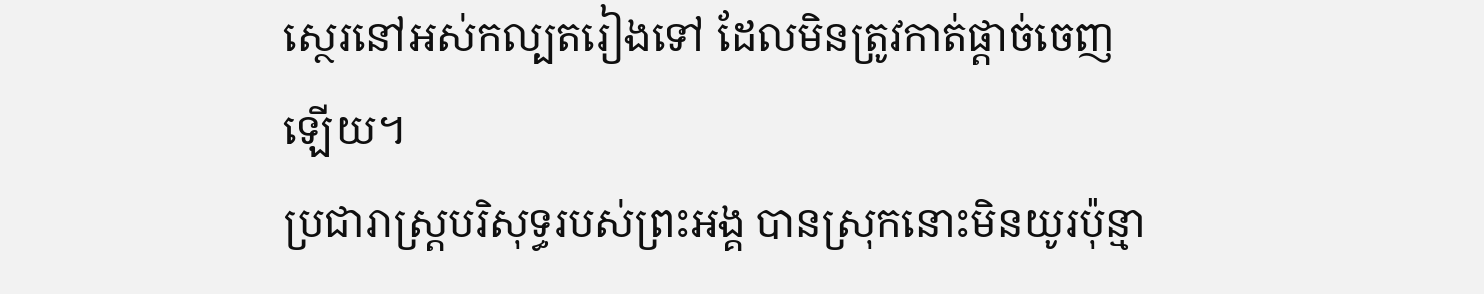ស្ថេរនៅអស់កល្បតរៀងទៅ ដែលមិនត្រូវកាត់ផ្តាច់ចេញឡើយ។
ប្រជារាស្ត្របរិសុទ្ធរបស់ព្រះអង្គ បានស្រុកនោះមិនយូរប៉ុន្មា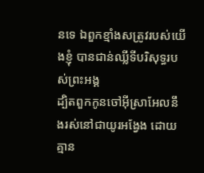នទេ ឯពួកខ្មាំងសត្រូវរបស់យើងខ្ញុំ បានជាន់ឈ្លីទីបរិសុទ្ធរបស់ព្រះអង្គ
ដ្បិតពួកកូនចៅអ៊ីស្រាអែលនឹងរស់នៅជាយូរអង្វែង ដោយគ្មាន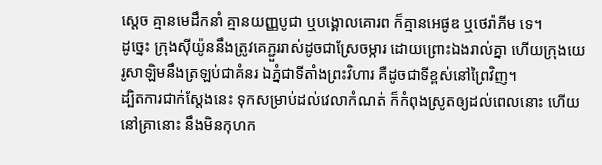ស្តេច គ្មានមេដឹកនាំ គ្មានយញ្ញបូជា ឬបង្គោលគោរព ក៏គ្មានអេផូឌ ឬថេរ៉ាភីម ទេ។
ដូច្នេះ ក្រុងស៊ីយ៉ូននឹងត្រូវគេភ្ជួររាស់ដូចជាស្រែចម្ការ ដោយព្រោះឯងរាល់គ្នា ហើយក្រុងយេរូសាឡិមនឹងត្រឡប់ជាគំនរ ឯភ្នំជាទីតាំងព្រះវិហារ គឺដូចជាទីខ្ពស់នៅព្រៃវិញ។
ដ្បិតការជាក់ស្តែងនេះ ទុកសម្រាប់ដល់វេលាកំណត់ ក៏កំពុងស្រូតឲ្យដល់ពេលនោះ ហើយនៅគ្រានោះ នឹងមិនកុហក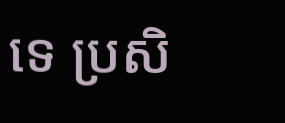ទេ ប្រសិ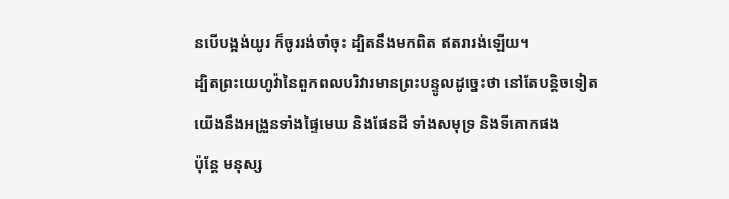នបើបង្អង់យូរ ក៏ចូររង់ចាំចុះ ដ្បិតនឹងមកពិត ឥតរារង់ឡើយ។
ដ្បិតព្រះយេហូវ៉ានៃពួកពលបរិវារមានព្រះបន្ទូលដូច្នេះថា នៅតែបន្តិចទៀត យើងនឹងអង្រួនទាំងផ្ទៃមេឃ និងផែនដី ទាំងសមុទ្រ និងទីគោកផង
ប៉ុន្តែ មនុស្ស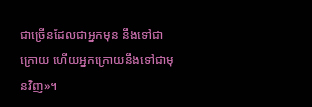ជាច្រើនដែលជាអ្នកមុន នឹងទៅជាក្រោយ ហើយអ្នកក្រោយនឹងទៅជាមុនវិញ»។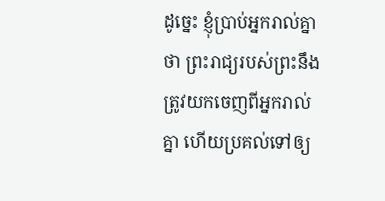ដូច្នេះ ខ្ញុំប្រាប់អ្នករាល់គ្នាថា ព្រះរាជ្យរបស់ព្រះនឹងត្រូវយកចេញពីអ្នករាល់គ្នា ហើយប្រគល់ទៅឲ្យ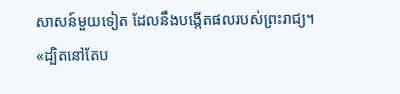សាសន៍មួយទៀត ដែលនឹងបង្កើតផលរបស់ព្រះរាជ្យ។
«ដ្បិតនៅតែប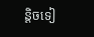ន្តិចទៀ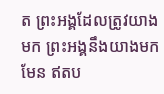ត ព្រះអង្គដែលត្រូវយាងមក ព្រះអង្គនឹងយាងមកមែន ឥតប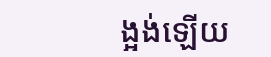ង្អង់ឡើយ